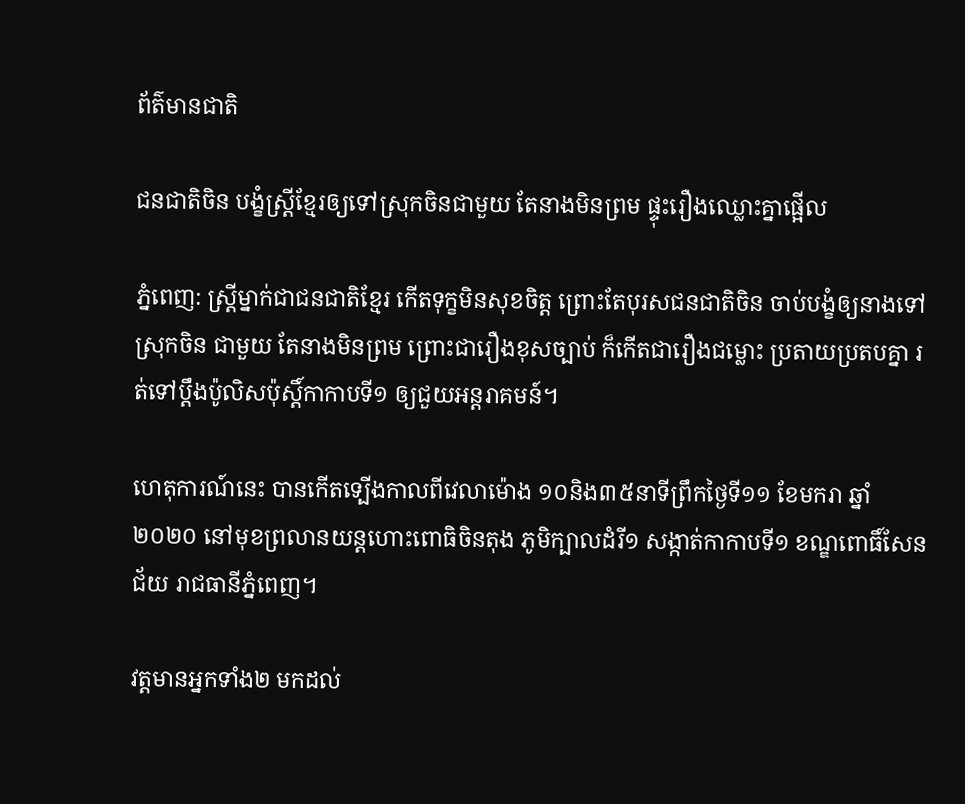ព័ត៌មានជាតិ

ជនជាតិចិន បង្ខំស្ត្រីខ្មែរឲ្យទៅស្រុកចិនជាមួយ តែនាងមិនព្រម ផ្ទុះរឿងឈ្លោះគ្នាផ្អើល

ភ្នំពេញ: ស្ត្រីម្នាក់ជាជនជាតិខ្មែរ កើតទុក្ខមិនសុខចិត្ត ព្រោះតែបុរសជនជាតិចិន ចាប់បង្ខំឲ្យនាងទៅស្រុកចិន ជាមួយ តែនាងមិនព្រម ព្រោះជារឿងខុសច្បាប់ ក៏កើតជារឿងជម្លោះ ប្រតាយប្រតបគ្នា រត់ទៅប្តឹងប៉ូលិសប៉ុស្តិ៍កាកាបទី១ ឲ្យជួយអន្តរាគមន៍។

ហេតុការណ៍នេះ បានកើតទ្បើងកាលពីវេលាម៉ោង ១០និង៣៥នាទីព្រឹកថ្ងៃទី១១ ខែមករា ឆ្នាំ២០២០ នៅមុខព្រលានយន្តហោះពោធិចិនតុង ភូមិក្បាលដំរី១ សង្កាត់កាកាបទី១ ខណ្ឌពោធិ៍សែនជ័យ រាជធានីភ្នំពេញ។

វត្តមានអ្នកទាំង២ មកដល់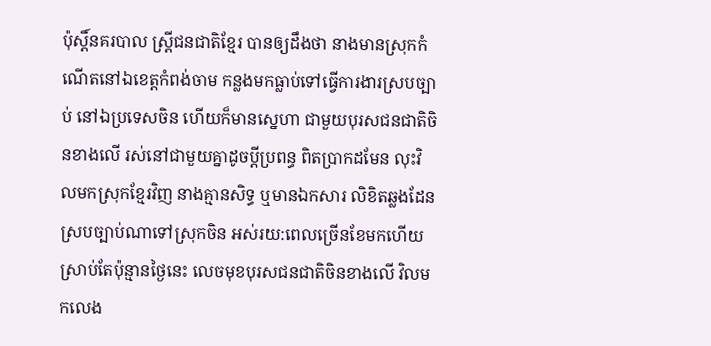ប៉ុស្តិ៍នគរបាល ស្ត្រីជនជាតិខ្មែរ បានឲ្យដឹងថា នាងមានស្រុកកំណើតនៅឯខេត្តកំពង់ចាម កន្លងមកធ្លាប់ទៅធ្វើការងារស្របច្បាប់ នៅឯប្រទេសចិន ហើយក៏មានស្នេហា ជាមួយបុរសជនជាតិចិនខាងលើ រស់នៅជាមួយគ្នាដូចប្តីប្រពន្ធ ពិតប្រាកដមែន លុះវិលមកស្រុកខ្មែរវិញ នាងគ្មានសិទ្ធ ឬមានឯកសារ លិខិតឆ្លងដែន ស្របច្បាប់ណាទៅស្រុកចិន អស់រយ:ពេលច្រើនខែមកហើយ ស្រាប់តែប៉ុន្មានថ្ងៃនេះ លេចមុខបុរសជនជាតិចិនខាងលើ វិលមកលេង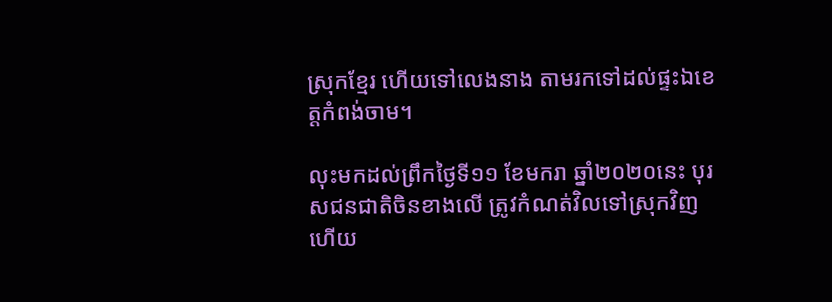ស្រុកខ្មែរ ហើយទៅលេងនាង តាមរកទៅដល់ផ្ទះឯខេត្តកំពង់ចាម។

លុះមកដល់ព្រឹកថ្ងៃទី១១ ខែមករា ឆ្នាំ២០២០នេះ បុរសជនជាតិចិនខាងលើ ត្រូវកំណត់វិលទៅស្រុកវិញ ហើយ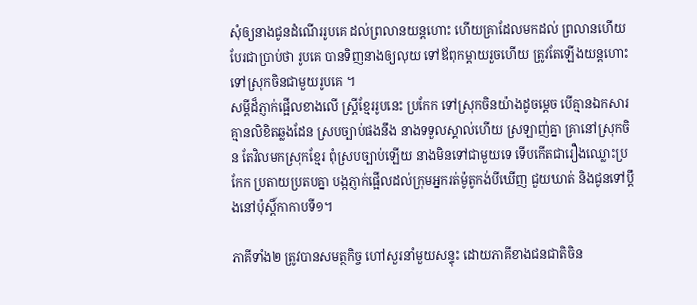សុំឲ្យនាងជូនដំណើររូបគេ ដល់ព្រលានយន្តហោះ ហើយគ្រាដែលមកដល់ ព្រលានហើយ បែរជាប្រាប់ថា រូបគេ បានទិញនាងឲ្យលុយ ទៅឪពុកម្តាយរួចហើយ ត្រូវតែឡើងយន្តហោះទៅស្រុកចិនជាមួយរូបគេ ។
សម្តីដ៏ភ្ញាក់ផ្អើលខាងលើ ស្ត្រីខ្មែររូបនេះ ប្រកែក ទៅស្រុកចិនយ៉ាងដូចម្តេច បើគ្មានឯកសារ គ្មានលិខិតឆ្លងដែន ស្របច្បាប់ផងនឹង នាងទទួលស្គាល់ហើយ ស្រឡាញ់គ្នា គ្រានៅស្រុកចិន តែវិលមកស្រុកខ្មែរ ពុំស្របច្បាប់ឡើយ នាងមិនទៅជាមួយទេ ទើបកើតជារឿងឈ្លោះប្រកែក ប្រតាយប្រតបគ្នា បង្កភ្ញាក់ផ្អើលដល់ក្រុមអ្នករត់ម៉ូតូកង់បីឃើញ ជួយឃាត់ និងជូនទៅប្តឹងនៅប៉ុស្តិ៍កាកាបទី១។

ភាគីទាំង២ ត្រូវបានសមត្ថកិច្ច ហៅសួរនាំមួយសន្ទុះ ដោយភាគីខាងជនជាតិចិន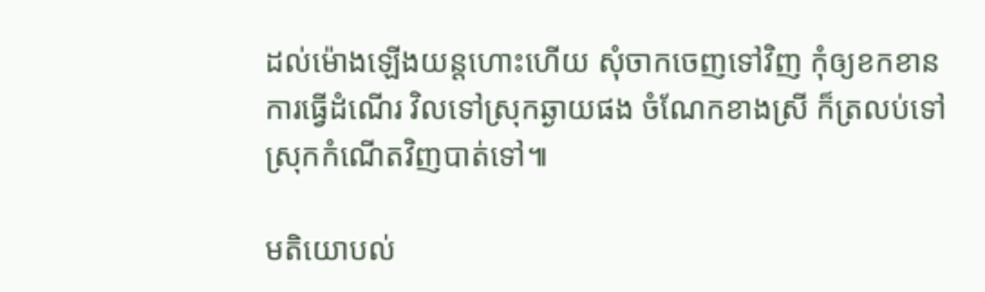ដល់ម៉ោងឡើងយន្តហោះហើយ សុំចាកចេញទៅវិញ កុំឲ្យខកខាន ការធ្វើដំណើរ វិលទៅស្រុកឆ្ងាយផង ចំណែកខាងស្រី ក៏ត្រលប់ទៅស្រុកកំណើតវិញបាត់ទៅ៕

មតិយោបល់